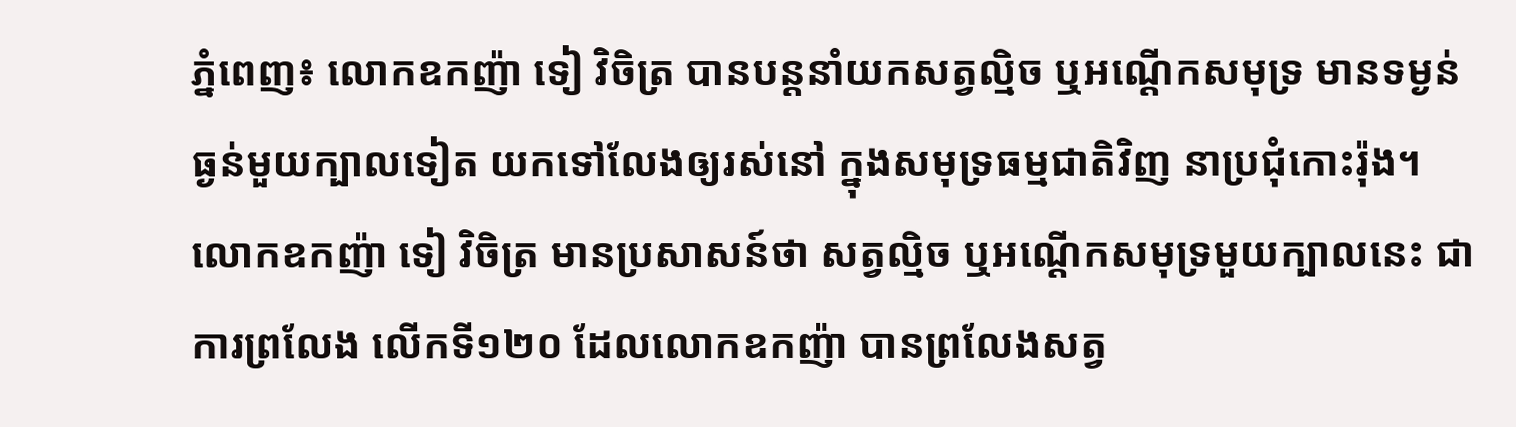ភ្នំពេញ៖ លោកឧកញ៉ា ទៀ វិចិត្រ បានបន្តនាំយកសត្វល្មិច ឬអណ្តើកសមុទ្រ មានទម្ងន់ធ្ងន់មួយក្បាលទៀត យកទៅលែងឲ្យរស់នៅ ក្នុងសមុទ្រធម្មជាតិវិញ នាប្រជុំកោះរ៉ុង។ លោកឧកញ៉ា ទៀ វិចិត្រ មានប្រសាសន៍ថា សត្វល្មិច ឬអណ្តើកសមុទ្រមួយក្បាលនេះ ជាការព្រលែង លើកទី១២០ ដែលលោកឧកញ៉ា បានព្រលែងសត្វ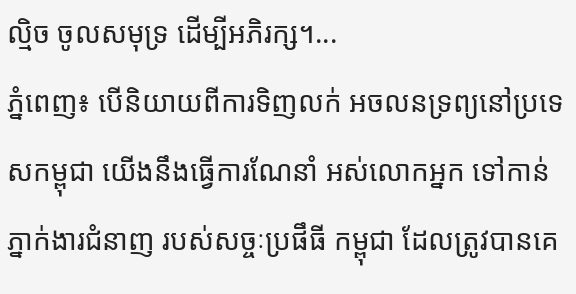ល្មិច ចូលសមុទ្រ ដើម្បីអភិរក្ស។...
ភ្នំពេញ៖ បើនិយាយពីការទិញលក់ អចលនទ្រព្យនៅប្រទេសកម្ពុជា យើងនឹងធ្វើការណែនាំ អស់លោកអ្នក ទៅកាន់ភ្នាក់ងារជំនាញ របស់សច្ចៈប្រផឹធី កម្ពុជា ដែលត្រូវបានគេ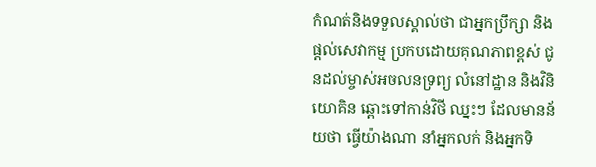កំណត់និងទទួលស្គាល់ថា ជាអ្នកប្រឹក្សា និងផ្តល់សេវាកម្ម ប្រកបដោយគុណភាពខ្ពស់ ជូនដល់ម្ចាស់អចលនទ្រព្យ លំនៅដ្ឋាន និងវិនិយោគិន ឆ្ពោះទៅកាន់វិថី ឈ្នះៗ ដែលមានន័យថា ធ្វើយ៉ាងណា នាំអ្នកលក់ និងអ្នកទិ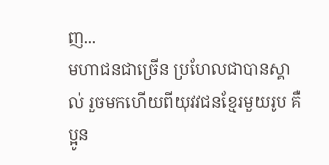ញ...
មហាជនជាច្រើន ប្រហែលជាបានស្គាល់ រួចមកហើយពីយុវវជនខ្មែរមួយរូប គឺប្អូន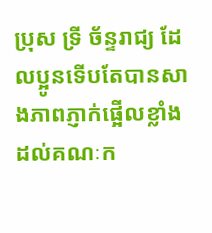ប្រុស ទ្រី ច័ន្ទរាជ្យ ដែលប្អូនទើបតែបានសាងភាពភ្ញាក់ផ្អើលខ្លាំង ដល់គណៈក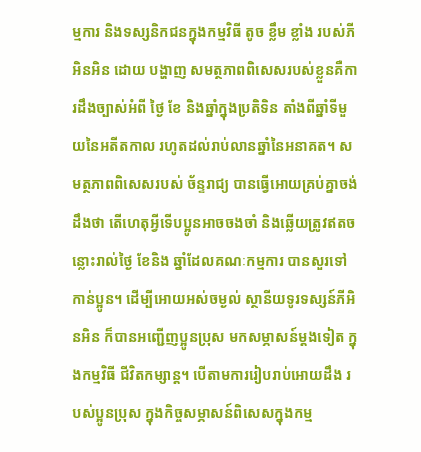ម្មការ និងទស្សនិកជនក្នុងកម្មវិធី តូច ខ្លឹម ខ្លាំង របស់ភីអិនអិន ដោយ បង្ហាញ សមត្ថភាពពិសេសរបស់ខ្លួនគឺការដឹងច្បាស់អំពី ថ្ងៃ ខែ និងឆ្នាំក្នុងប្រតិទិន តាំងពីឆ្នាំទីមួយនៃអតីតកាល រហូតដល់រាប់លានឆ្នាំនៃអនាគត។ សមត្ថភាពពិសេសរបស់ ច័ន្ទរាជ្យ បានធ្វើអោយគ្រប់គ្នាចង់ដឹងថា តើហេតុអ្វីទើបប្អូនអាចចងចាំ និងឆ្លើយត្រូវឥតចន្លោះរាល់ថ្ងៃ ខែនិង ឆ្នាំដែលគណៈកម្មការ បានសួរទៅកាន់ប្អូន។ ដើម្បីអោយអស់ចម្ងល់ ស្ថានីយទូរទស្សន៍ភីអិនអិន ក៏បានអញ្ជើញប្អូនប្រុស មកសម្ភាសន៍ម្តងទៀត ក្នុងកម្មវិធី ជីវិតកម្សាន្ត។ បើតាមការរៀបរាប់អោយដឹង របស់ប្អូនប្រុស ក្នុងកិច្ចសម្ភាសន៍ពិសេសក្នុងកម្ម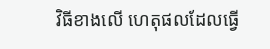វិធីខាងលើ ហេតុផលដែលធ្វើ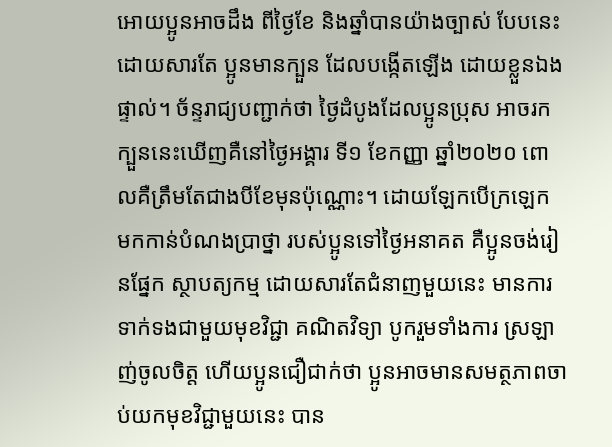អោយប្អូនអាចដឹង ពីថ្ងៃខែ និងឆ្នាំបានយ៉ាងច្បាស់ បែបនេះ ដោយសារតែ ប្អូនមានក្បួន ដែលបង្កើតឡើង ដោយខ្លួនឯងផ្ទាល់។ ច័ន្ទរាជ្យបញ្ជាក់ថា ថ្ងៃដំបូងដែលប្អូនប្រុស អាចរកក្បួននេះឃើញគឺនៅថ្ងៃអង្គារ ទី១ ខែកញ្ញា ឆ្នាំ២០២០ ពោលគឺត្រឹមតែជាងបីខែមុនប៉ុណ្ណោះ។ ដោយឡែកបើក្រឡេក មកកាន់បំណងប្រាថ្នា របស់ប្អូនទៅថ្ងៃអនាគត គឺប្អូនចង់រៀនផ្នែក ស្ថាបត្យកម្ម ដោយសារតែជំនាញមួយនេះ មានការទាក់ទងជាមួយមុខវិជ្ជា គណិតវិទ្យា បូករួមទាំងការ ស្រឡាញ់ចូលចិត្ត ហើយប្អូនជឿជាក់ថា ប្អូនអាចមានសមត្ថភាពចាប់យកមុខវិជ្ជាមួយនេះ បាន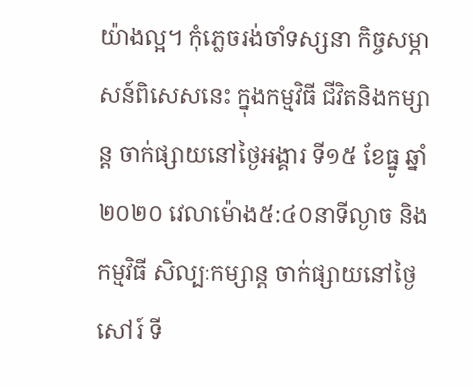យ៉ាងល្អ។ កុំភ្លេចរង់ចាំទស្សនា កិច្ចសម្ភាសន៍ពិសេសនេះ ក្នុងកម្មវិធី ជីវិតនិងកម្សាន្ត ចាក់ផ្សាយនៅថ្ងៃអង្គារ ទី១៥ ខែធ្នូ ឆ្នាំ២០២០ វេលាម៉ោង៥:៤០នាទីល្ងាច និងកម្មវិធី សិល្បៈកម្សាន្ត ចាក់ផ្សាយនៅថ្ងៃសៅរ៍ ទី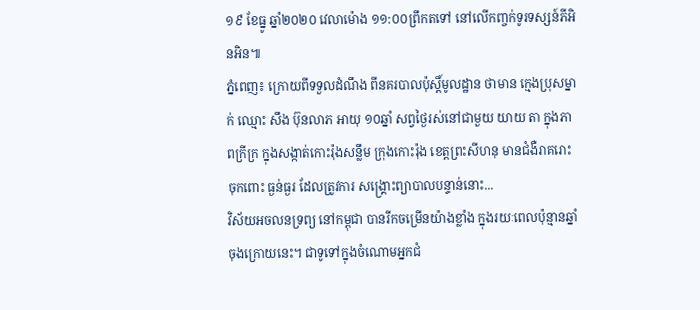១៩ ខែធ្នូ ឆ្នាំ២០២០ វេលាម៉ោង ១១:០០ព្រឹកតទៅ នៅលើកញ្ចក់ទូរទស្សន៍ភីអិនអិន៕
ភ្នំពេញ៖ ក្រោយពីទទួលដំណឹង ពីនគរបាលប៉ុស្តិ៍មូលដ្ឋាន ថាមាន ក្មេងប្រុសម្នាក់ ឈ្មោះ សឹង ប៊ុនលាភ អាយុ ១០ឆ្នាំ សព្វថ្ងៃរស់នៅជាមួយ យាយ តា ក្នុងភាពក្រីក្រ ក្នុងសង្កាត់កោះរ៉ុងសន្លឹម ក្រុងកោះរ៉ុង ខេត្តព្រះសីហនុ មានជំងឺរាគរោះ ចុកពោះ ធ្ងន់ធ្ងរ ដែលត្រូវការ សង្គ្រោះព្យាបាលបន្ទាន់នោះ...
វិស័យអចលនទ្រព្យ នៅកម្ពុជា បានរីកចម្រើនយ៉ាងខ្លាំង ក្នុងរយៈពេលប៉ុន្មានឆ្នាំ ចុងក្រោយនេះ។ ជាទូទៅក្នុងចំណោមអ្នកជំ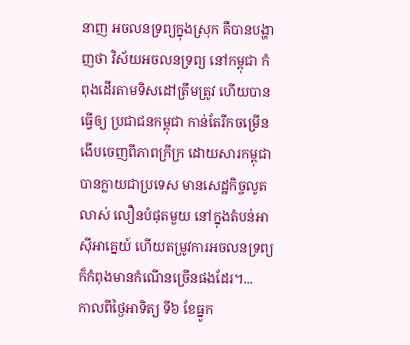នាញ អចលនទ្រព្យក្នុងស្រុក គឺបានបង្ហាញថា វិស័យអចលនទ្រព្យ នៅកម្ពុជា កំពុងដើរតាមទិសដៅត្រឹមត្រូវ ហើយបានធ្វើឲ្យ ប្រជាជនកម្ពុជា កាន់តែរីកចម្រើន ងើបចេញពីភាពក្រីក្រ ដោយសារកម្ពុជា បានក្លាយជាប្រទេស មានសេដ្ឋកិច្ចលូតលាស់ លឿនបំផុតមួយ នៅក្នុងតំបន់អាស៊ីអាគ្នេយ៍ ហើយតម្រូវការអចលនទ្រព្យ ក៏កំពុងមានកំណើនច្រើនផងដែរ។...
កាលពីថ្ងៃអាទិត្យ ទី៦ ខែធ្នូក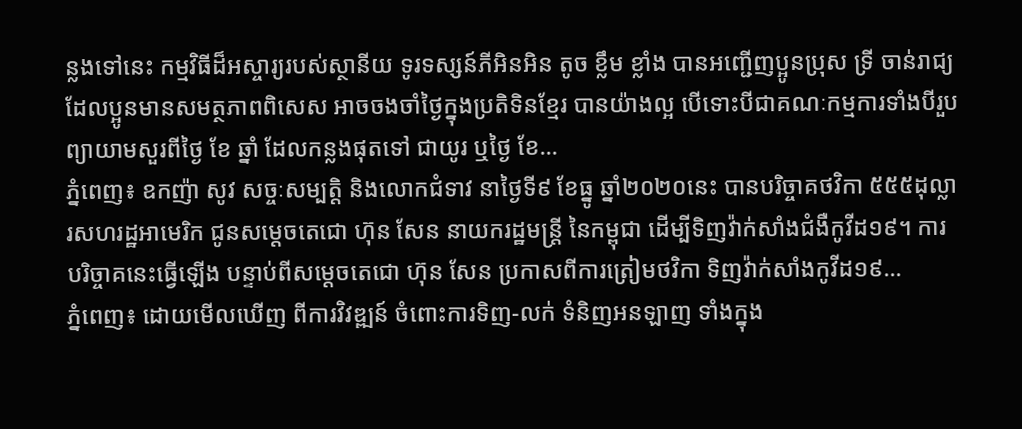ន្លងទៅនេះ កម្មវិធីដ៏អស្ចារ្យរបស់ស្ថានីយ ទូរទស្សន៍ភីអិនអិន តូច ខ្លឹម ខ្លាំង បានអញ្ជើញប្អូនប្រុស ទ្រី ចាន់រាជ្យ ដែលប្អូនមានសមត្ថភាពពិសេស អាចចងចាំថ្ងៃក្នុងប្រតិទិនខ្មែរ បានយ៉ាងល្អ បើទោះបីជាគណៈកម្មការទាំងបីរួប ព្យាយាមសួរពីថ្ងៃ ខែ ឆ្នាំ ដែលកន្លងផុតទៅ ជាយូរ ឬថ្ងៃ ខែ...
ភ្នំពេញ៖ ឧកញ៉ា សូវ សច្ចៈសម្បត្តិ និងលោកជំទាវ នាថ្ងៃទី៩ ខែធ្នូ ឆ្នាំ២០២០នេះ បានបរិច្ចាគថវិកា ៥៥៥ដុល្លារសហរដ្ឋអាមេរិក ជូនសម្តេចតេជោ ហ៊ុន សែន នាយករដ្ឋមន្ត្រី នៃកម្ពុជា ដើម្បីទិញវ៉ាក់សាំងជំងឺកូវីដ១៩។ ការបរិច្ចាគនេះធ្វើឡើង បន្ទាប់ពីសម្តេចតេជោ ហ៊ុន សែន ប្រកាសពីការត្រៀមថវិកា ទិញវ៉ាក់សាំងកូវីដ១៩...
ភ្នំពេញ៖ ដោយមើលឃើញ ពីការវិវឌ្ឍន៍ ចំពោះការទិញ-លក់ ទំនិញអនឡាញ ទាំងក្នុង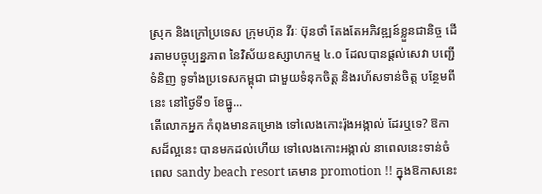ស្រុក និងក្រៅប្រទេស ក្រុមហ៊ុន វីរៈ ប៊ុនថាំ តែងតែអភិវឌ្ឍន៍ខ្លួនជានិច្ច ដើរតាមបច្ចុប្បន្នភាព នៃវិស័យឧស្សាហកម្ម ៤.០ ដែលបានផ្តល់សេវា បញ្ជើទំនិញ ទូទាំងប្រទេសកម្ពុជា ជាមួយទំនុកចិត្ត និងរហ័សទាន់ចិត្ត បន្ថែមពីនេះ នៅថ្ងៃទី១ ខែធ្នូ...
តើលោកអ្នក កំពុងមានគម្រោង ទៅលេងកោះរ៉ុងអង្កាល់ ដែរឬទេ? ឱកាសដ៏ល្អនេះ បានមកដល់ហើយ ទៅលេងកោះអង្កាល់ នាពេលនេះទាន់ចំពេល sandy beach resort គេមាន promotion !! ក្នុងឱកាសនេះ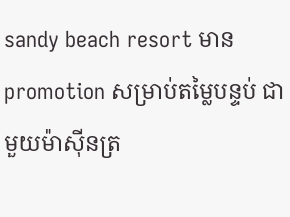sandy beach resort មាន promotion សម្រាប់តម្លៃបន្ទប់ ជាមួយម៉ាស៊ីនត្រ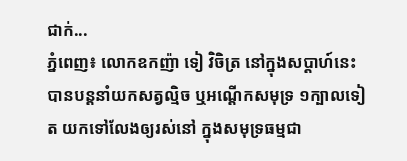ជាក់...
ភ្នំពេញ៖ លោកឧកញ៉ា ទៀ វិចិត្រ នៅក្នុងសប្តាហ៍នេះ បានបន្តនាំយកសត្វល្មិច ឬអណ្តើកសមុទ្រ ១ក្បាលទៀត យកទៅលែងឲ្យរស់នៅ ក្នុងសមុទ្រធម្មជា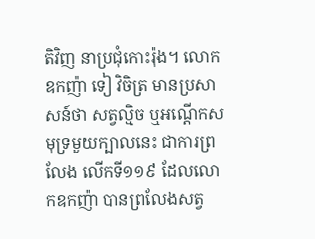តិវិញ នាប្រជុំកោះរ៉ុង។ លោកឧកញ៉ា ទៀ វិចិត្រ មានប្រសាសន៍ថា សត្វល្មិច ឬអណ្តើកសមុទ្រមួយក្បាលនេះ ជាការព្រលែង លើកទី១១៩ ដែលលោកឧកញ៉ា បានព្រលែងសត្វ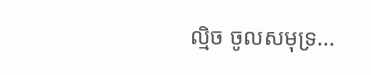ល្មិច ចូលសមុទ្រ...